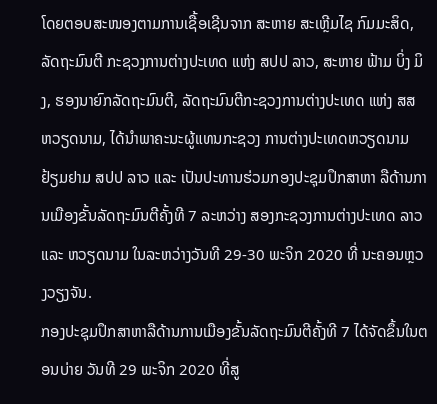ໂດຍຕອບສະໜອງຕາມການເຊື້ອເຊີນຈາກ ສະຫາຍ ສະເຫຼີມໄຊ ກົມມະສິດ, ລັດຖະມົນຕີ ກະຊວງການຕ່າງປະເທດ ແຫ່ງ ສປປ ລາວ, ສະຫາຍ ຟ້າມ ບິ່ງ ມິງ, ຮອງນາຍົກລັດຖະມົນຕີ, ລັດຖະມົນຕີກະຊວງການຕ່າງປະເທດ ແຫ່ງ ສສ ຫວຽດນາມ, ໄດ້ນໍາພາຄະນະຜູ້ແທນກະຊວງ ການຕ່າງປະເທດຫວຽດນາມ ຢ້ຽມຢາມ ສປປ ລາວ ແລະ ເປັນປະທານຮ່ວມກອງປະຊຸມປຶກສາຫາ ລືດ້ານການເມືອງຂັ້ນລັດຖະມົນຕີຄັ້ງທີ 7 ລະຫວ່າງ ສອງກະຊວງການຕ່າງປະເທດ ລາວ ແລະ ຫວຽດນາມ ໃນລະຫວ່າງວັນທີ 29-30 ພະຈິກ 2020 ທີ່ ນະຄອນຫຼວງວຽງຈັນ.
ກອງປະຊຸມປຶກສາຫາລືດ້ານການເມືອງຂັ້ນລັດຖະມົນຕີຄັ້ງທີ 7 ໄດ້ຈັດຂຶ້ນໃນຕອນບ່າຍ ວັນທີ 29 ພະຈິກ 2020 ທີ່ສູ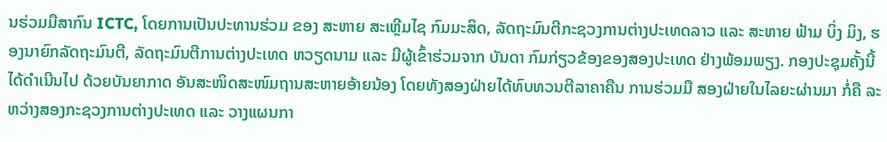ນຮ່ວມມືສາກົນ ICTC, ໂດຍການເປັນປະທານຮ່ວມ ຂອງ ສະຫາຍ ສະເຫຼີມໄຊ ກົມມະສິດ, ລັດຖະມົນຕີກະຊວງການຕ່າງປະເທດລາວ ແລະ ສະຫາຍ ຟ້າມ ບິ່ງ ມິງ, ຮອງນາຍົກລັດຖະມົນຕີ, ລັດຖະມົນຕີການຕ່າງປະເທດ ຫວຽດນາມ ແລະ ມີຜູ້ເຂົ້າຮ່ວມຈາກ ບັນດາ ກົມກ່ຽວຂ້ອງຂອງສອງປະເທດ ຢ່າງພ້ອມພຽງ. ກອງປະຊຸມຄັ້ງນີ້ໄດ້ດໍາເນີນໄປ ດ້ວຍບັນຍາກາດ ອັນສະໜິດສະໜົມຖານສະຫາຍອ້າຍນ້ອງ ໂດຍທັງສອງຝ່າຍໄດ້ທົບທວນຕີລາຄາຄືນ ການຮ່ວມມື ສອງຝ່າຍໃນໄລຍະຜ່ານມາ ກໍ່ຄື ລະຫວ່າງສອງກະຊວງການຕ່າງປະເທດ ແລະ ວາງແຜນກາ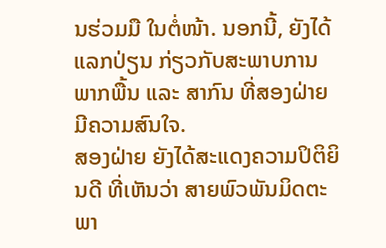ນຮ່ວມມື ໃນຕໍ່ໜ້າ. ນອກນີ້, ຍັງໄດ້ແລກປ່ຽນ ກ່ຽວກັບສະພາບການພາກພື້ນ ແລະ ສາກົນ ທີ່ສອງຝ່າຍ ມີຄວາມສົນໃຈ.
ສອງຝ່າຍ ຍັງໄດ້ສະແດງຄວາມປິຕິຍິນດີ ທີ່ເຫັນວ່າ ສາຍພົວພັນມິດຕະພາ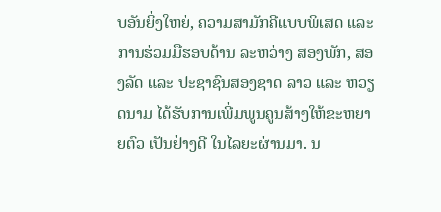ບອັນຍິ່ງໃຫຍ່, ຄວາມສາມັກຄີແບບພິເສດ ແລະ ການຮ່ວມມືຮອບດ້ານ ລະຫວ່າງ ສອງພັກ, ສອງລັດ ແລະ ປະຊາຊົນສອງຊາດ ລາວ ແລະ ຫວຽດນາມ ໄດ້ຮັບການເພີ່ມພູນຄູນສ້າງໃຫ້ຂະຫຍາຍຕົວ ເປັນຢ່າງດີ ໃນໄລຍະຜ່ານມາ. ນ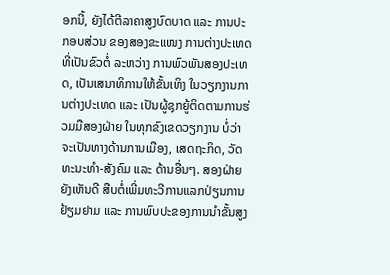ອກນີ້, ຍັງໄດ້ຕີລາຄາສູງບົດບາດ ແລະ ການປະກອບສ່ວນ ຂອງສອງຂະແໜງ ການຕ່າງປະເທດ ທີ່ເປັນຂົວຕໍ່ ລະຫວ່າງ ການພົວພັນສອງປະເທດ, ເປັນເສນາທິການໃຫ້ຂັ້ນເທິງ ໃນວຽກງານການຕ່າງປະເທດ ແລະ ເປັນຜູ້ຊຸກຍູ້ຕິດຕາມການຮ່ວມມືສອງຝ່າຍ ໃນທຸກຂົງເຂດວຽກງານ ບໍ່ວ່າຈະເປັນທາງດ້ານການເມືອງ, ເສດຖະກິດ, ວັດທະນະທໍາ-ສັງຄົມ ແລະ ດ້ານອື່ນໆ. ສອງຝ່າຍ ຍັງເຫັນດີ ສືບຕໍ່ເພີ່ມທະວີການແລກປ່ຽນການຢ້ຽມຢາມ ແລະ ການພົບປະຂອງການນໍາຂັ້ນສູງ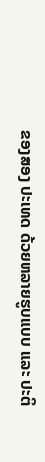ຂອງສອງ ປະເທດ ດ້ວຍຫລາຍຮູບແບບ ແລະ ປະຕິ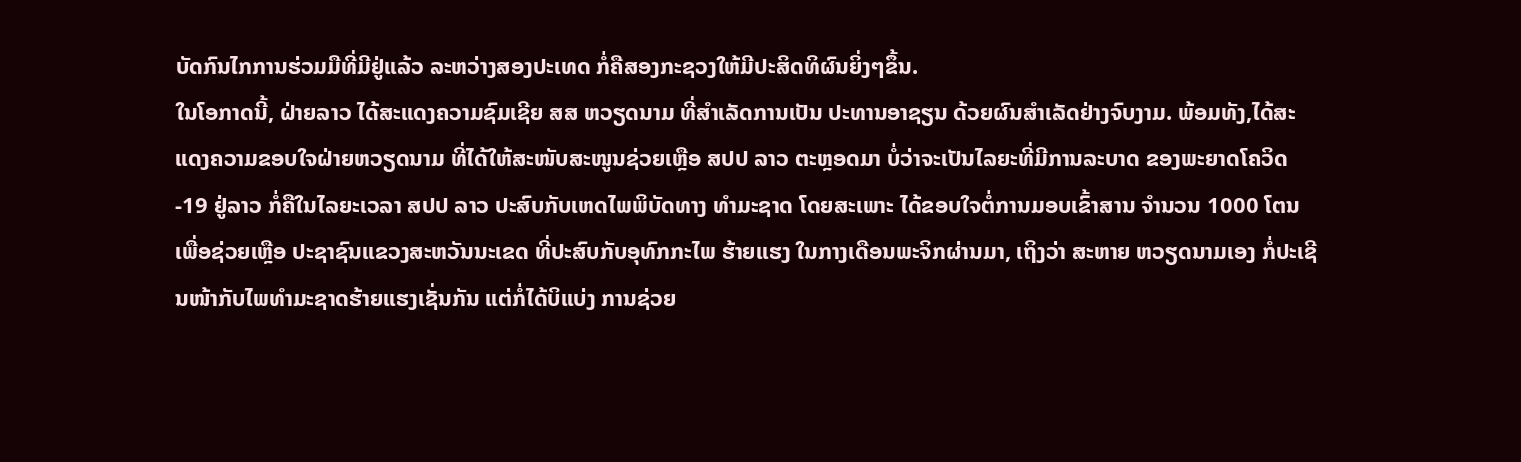ບັດກົນໄກການຮ່ວມມືທີ່ມີຢູ່ແລ້ວ ລະຫວ່າງສອງປະເທດ ກໍ່ຄືສອງກະຊວງໃຫ້ມີປະສິດທິຜົນຍິ່ງໆຂຶ້ນ.
ໃນໂອກາດນີ້, ຝ່າຍລາວ ໄດ້ສະແດງຄວາມຊົມເຊີຍ ສສ ຫວຽດນາມ ທີ່ສໍາເລັດການເປັນ ປະທານອາຊຽນ ດ້ວຍຜົນສໍາເລັດຢ່າງຈົບງາມ. ພ້ອມທັງ,ໄດ້ສະແດງຄວາມຂອບໃຈຝ່າຍຫວຽດນາມ ທີ່ໄດ້ໃຫ້ສະໜັບສະໜູນຊ່ວຍເຫຼືອ ສປປ ລາວ ຕະຫຼອດມາ ບໍ່ວ່າຈະເປັນໄລຍະທີ່ມີການລະບາດ ຂອງພະຍາດໂຄວິດ-19 ຢູ່ລາວ ກໍ່ຄືໃນໄລຍະເວລາ ສປປ ລາວ ປະສົບກັບເຫດໄພພິບັດທາງ ທໍາມະຊາດ ໂດຍສະເພາະ ໄດ້ຂອບໃຈຕໍ່ການມອບເຂົ້າສານ ຈໍານວນ 1000 ໂຕນ ເພື່ອຊ່ວຍເຫຼືອ ປະຊາຊົນແຂວງສະຫວັນນະເຂດ ທີ່ປະສົບກັບອຸທົກກະໄພ ຮ້າຍແຮງ ໃນກາງເດືອນພະຈິກຜ່ານມາ, ເຖິງວ່າ ສະຫາຍ ຫວຽດນາມເອງ ກໍ່ປະເຊີນໜ້າກັບໄພທຳມະຊາດຮ້າຍແຮງເຊັ່ນກັນ ແຕ່ກໍ່ໄດ້ບິແບ່ງ ການຊ່ວຍ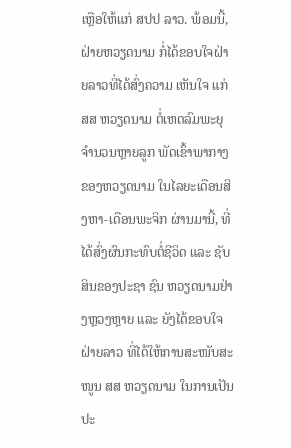ເຫຼືອໃຫ້ແກ່ ສປປ ລາວ. ພ້ອມນີ້, ຝ່າຍຫວຽດນາມ ກໍ່ໄດ້ຂອບໃຈຝ່າຍລາວທີ່ໄດ້ສົ່ງຄວາມ ເຫັນໃຈ ແກ່ ສສ ຫວຽດນາມ ຕໍ່ເຫດລົມພະຍຸຈໍານວນຫຼາຍລູກ ພັດເຂົ້າພາກາງຂອງຫວຽດນາມ ໃນໄລຍະເດືອນສິງຫາ-ເດືອນພະຈິກ ຜ່ານມານີ້, ທີ່ໄດ້ສົ່ງຜົນກະທົບຕໍ່ຊີວິດ ແລະ ຊັບສິນຂອງປະຊາ ຊົນ ຫວຽດນາມຢ່າງຫຼວງຫຼາຍ ແລະ ຍັງໄດ້ຂອບໃຈຝ່າຍລາວ ທີ່ໄດ້ໃຫ້ການສະໜັບສະໜູນ ສສ ຫວຽດນາມ ໃນການເປັນປະ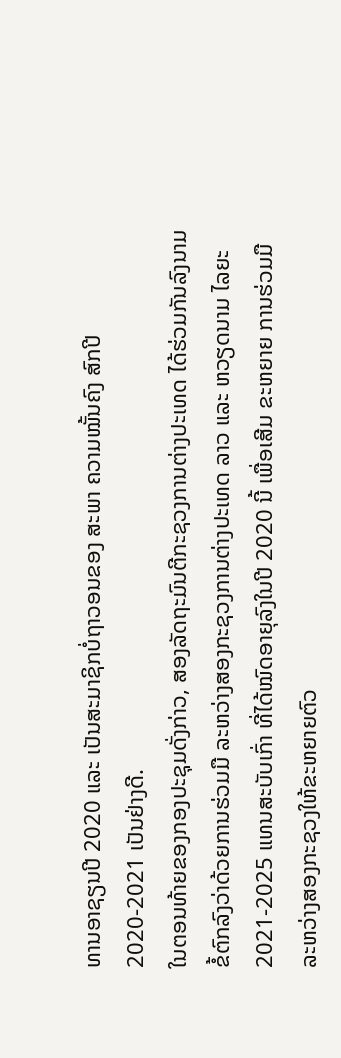ທານອາຊຽນປີ 2020 ແລະ ເປັນສະມາຊິກບໍ່ຖາວອນຂອງ ສະພາ ຄວາມໝັ້ນຄົງ ສົກປີ 2020-2021 ເປັນຢ່າງດີ.
ໃນຕອນທ້າຍຂອງກອງປະຊຸມດັ່ງກ່າວ, ສອງລັດຖະມົນຕີກະຊວງການຕ່າງປະເທດ ໄດ້ຮ່ວມກັນລົງນາມຂໍ້ຕົກລົງວ່າດ້ວຍການຮ່ວມມື ລະຫວ່າງສອງກະຊວງການຕ່າງປະເທດ ລາວ ແລະ ຫວຽດນາມ ໄລຍະ 2021-2025 ແທນສະບັບເກົ່າ ທີ່ໄດ້ໝົດອາຍຸລົງໃນປີ 2020 ນີ້ ເພື່ອເສີມ ຂະຫຍາຍ ການຮ່ວມມື ລະຫວ່າງສອງກະຊວງໃຫ້ຂະຫຍາຍຕົວ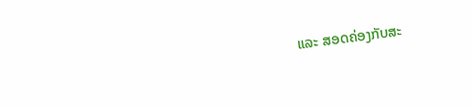ແລະ ສອດຄ່ອງກັບສະ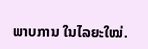ພາບການ ໃນໄລຍະໃໝ່.